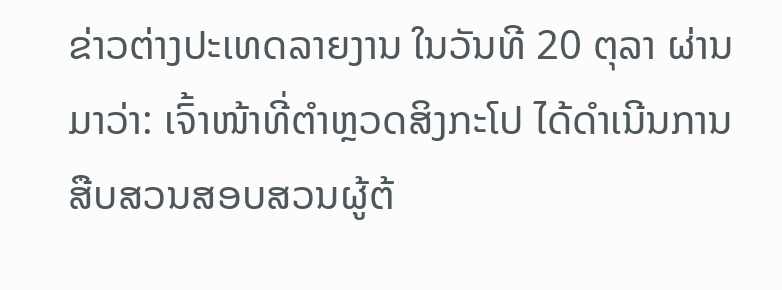ຂ່າວຕ່າງປະເທດລາຍງານ ໃນວັນທີ 20 ຕຸລາ ຜ່ານມາວ່າ: ເຈົ້າໜ້າທີ່ຕຳຫຼວດສິງກະໂປ ໄດ້ດຳເນີນການສືບສວນສອບສວນຜູ້ຕ້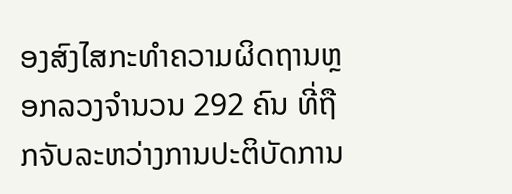ອງສົງໄສກະທໍາຄວາມຜິດຖານຫຼອກລວງຈໍານວນ 292 ຄົນ ທີ່ຖືກຈັບລະຫວ່າງການປະຕິບັດການ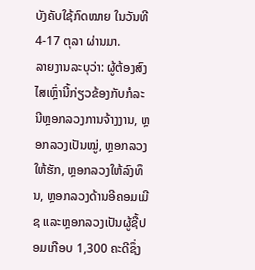ບັງຄັບໃຊ້ກົດໝາຍ ໃນວັນທີ 4-17 ຕຸລາ ຜ່ານມາ.
ລາຍງານລະບຸວ່າ: ຜູ້ຕ້ອງສົງໄສເຫຼົ່ານີ້ກ່ຽວຂ້ອງກັບກໍລະນີຫຼອກລວງການຈ້າງງານ, ຫຼອກລວງເປັນໝູ່, ຫຼອກລວງໃຫ້ຮັກ, ຫຼອກລວງໃຫ້ລົງທຶນ, ຫຼອກລວງດ້ານອີຄອມເມີຊ ແລະຫຼອກລວງເປັນຜູ້ຊື້ປອມເກືອບ 1,300 ຄະດີຊຶ່ງ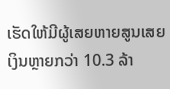ເຮັດໃຫ້ມີຜູ້ເສຍຫາຍສູນເສຍເງິນຫຼາຍກວ່າ 10.3 ລ້າ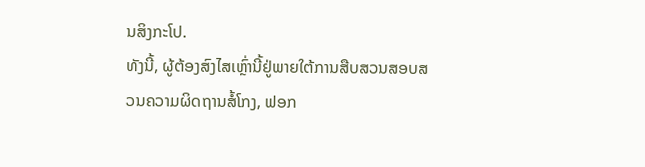ນສິງກະໂປ.
ທັງນີ້, ຜູ້ຕ້ອງສົງໄສເຫຼົ່ານີ້ຢູ່ພາຍໃຕ້ການສືບສວນສອບສວນຄວາມຜິດຖານສໍ້ໂກງ, ຟອກ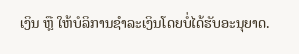ເງິນ ຫຼື ໃຫ້ບໍລິການຊຳລະເງິນໂດຍບໍ່ໄດ້ຮັບອະນຸຍາດ.